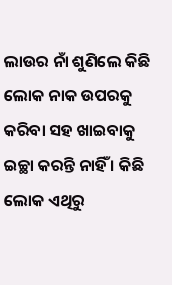ଲାଉର ନାଁ ଶୁଣିଲେ କିଛି ଲୋକ ନାକ ଉପରକୁ କରିବା ସହ ଖାଇବାକୁ ଇଚ୍ଛା କରନ୍ତି ନାହିଁ । କିଛି ଲୋକ ଏଥିରୁ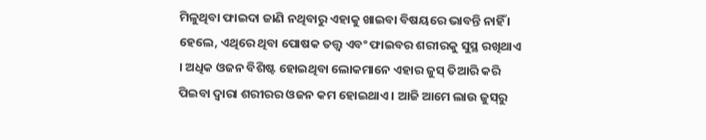ମିଳୁଥିବା ଫାଇଦା ଜାଣି ନଥିବାରୁ ଏହାକୁ ଖାଇବା ବିଷୟରେ ଭାବନ୍ତି ନାହିଁ । ହେଲେ, ଏଥିରେ ଥିବା ପୋଷକ ତତ୍ତ୍ୱ ଏବଂ ଫାଇବର ଶରୀରକୁ ସୁସ୍ଥ ରଖିଥାଏ । ଅଧିକ ଓଜନ ବିଶିଷ୍ଟ ହୋଇଥିବା ଲୋକମାନେ ଏହାର ଜୁସ୍‌ ତିଆରି କରି ପିଇବା ଦ୍ୱାରା ଶରୀରର ଓଜନ କମ ହୋଇଥାଏ । ଆଜି ଆମେ ଲାଉ ଜୁସ୍‌ରୁ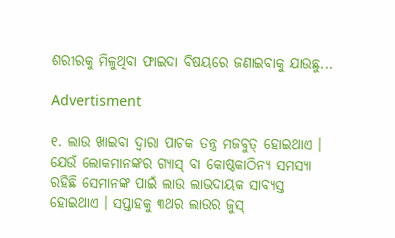ଶରୀରକୁ ମିଳୁଥିବା ଫାଇଦା ବିଷୟରେ ଜଣାଇବାକୁ ଯାଉଛୁ...

Advertisment

୧. ଲାଉ ଖାଇବା ଦ୍ୱାରା ପାଚକ ତନ୍ତ୍ର ମଜବୁତ୍‌ ହୋଇଥାଏ । ଯେଉଁ ଲୋକମାନଙ୍କର ଗ୍ୟାସ୍‌ ବା କୋଷ୍ଠକାଠିନ୍ୟ ସମସ୍ୟା ରହିଛି ସେମାନଙ୍କ ପାଇଁ ଲାଉ ଲାଭଦାୟକ ସାବ୍ୟସ୍ତ ହୋଇଥାଏ । ସପ୍ତାହକୁ ୩ଥର ଲାଉର ଜୁସ୍‌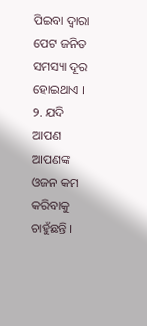ପିଇବା ଦ୍ୱାରା ପେଟ ଜନିତ ସମସ୍ୟା ଦୂର ହୋଇଥାଏ ।
୨. ଯଦି ଆପଣ ଆପଣଙ୍କ ଓଜନ କମ କରିବାକୁ ଚାହୁଁଛନ୍ତି ।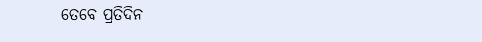ତେବେ ପ୍ରତିଦିନ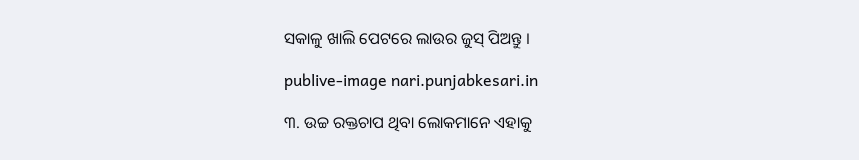ସକାଳୁ ଖାଲି ପେଟରେ ଲାଉର ଜୁସ୍‌ ପିଅନ୍ତୁ ।

publive-image nari.punjabkesari.in

୩. ଉଚ୍ଚ ରକ୍ତଚାପ ଥିବା ଲୋକମାନେ ଏହାକୁ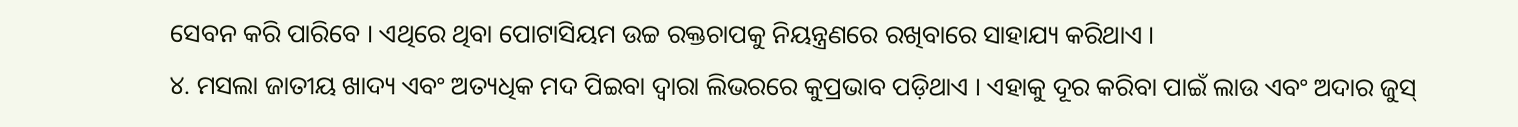ସେବନ କରି ପାରିବେ । ଏଥିରେ ଥିବା ପୋଟାସିୟମ ଉଚ୍ଚ ରକ୍ତଚାପକୁ ନିୟନ୍ତ୍ରଣରେ ରଖିବାରେ ସାହାଯ୍ୟ କରିଥାଏ ।
୪. ମସଲା ଜାତୀୟ ଖାଦ୍ୟ ଏବଂ ଅତ୍ୟଧିକ ମଦ ପିଇବା ଦ୍ୱାରା ଲିଭରରେ କୁପ୍ରଭାବ ପଡ଼ିଥାଏ । ଏହାକୁ ଦୂର କରିବା ପାଇଁ ଲାଉ ଏବଂ ଅଦାର ଜୁସ୍‌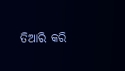ତିଆରି କରି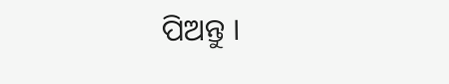ପିଅନ୍ତୁ ।